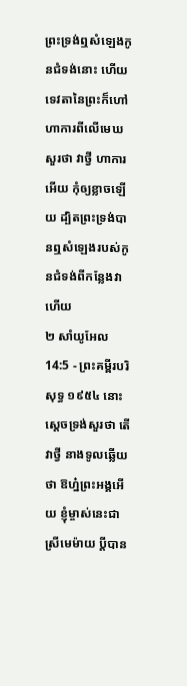ព្រះទ្រង់ឮសំឡេងកូនជំទង់នោះ ហើយទេវតានៃព្រះក៏ហៅហាការពីលើមេឃសួរថា វាថ្វី ហាការអើយ កុំឲ្យខ្លាចឡើយ ដ្បិតព្រះទ្រង់បានឮសំឡេងរបស់កូនជំទង់ពីកន្លែងវាហើយ
២ សាំយូអែល 14:5 - ព្រះគម្ពីរបរិសុទ្ធ ១៩៥៤ នោះស្តេចទ្រង់សួរថា តើវាថ្វី នាងទូលឆ្លើយថា ឱហ្ន៎ព្រះអង្គអើយ ខ្ញុំម្ចាស់នេះជាស្រីមេម៉ាយ ប្ដីបាន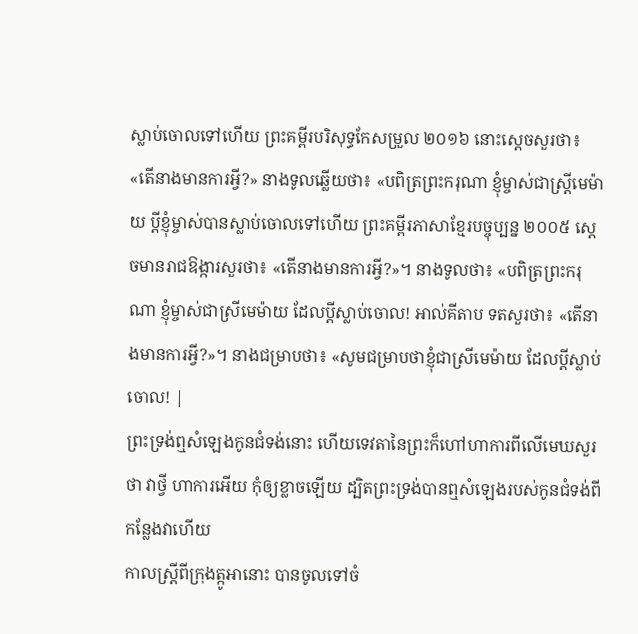ស្លាប់ចោលទៅហើយ ព្រះគម្ពីរបរិសុទ្ធកែសម្រួល ២០១៦ នោះស្តេចសួរថា៖ «តើនាងមានការអ្វី?» នាងទូលឆ្លើយថា៖ «បពិត្រព្រះករុណា ខ្ញុំម្ចាស់ជាស្ត្រីមេម៉ាយ ប្តីខ្ញុំម្ចាស់បានស្លាប់ចោលទៅហើយ ព្រះគម្ពីរភាសាខ្មែរបច្ចុប្បន្ន ២០០៥ ស្ដេចមានរាជឱង្ការសួរថា៖ «តើនាងមានការអ្វី?»។ នាងទូលថា៖ «បពិត្រព្រះករុណា ខ្ញុំម្ចាស់ជាស្រីមេម៉ាយ ដែលប្ដីស្លាប់ចោល! អាល់គីតាប ទតសួរថា៖ «តើនាងមានការអ្វី?»។ នាងជម្រាបថា៖ «សូមជម្រាបថាខ្ញុំជាស្រីមេម៉ាយ ដែលប្ដីស្លាប់ចោល! |
ព្រះទ្រង់ឮសំឡេងកូនជំទង់នោះ ហើយទេវតានៃព្រះក៏ហៅហាការពីលើមេឃសួរថា វាថ្វី ហាការអើយ កុំឲ្យខ្លាចឡើយ ដ្បិតព្រះទ្រង់បានឮសំឡេងរបស់កូនជំទង់ពីកន្លែងវាហើយ
កាលស្ត្រីពីក្រុងត្កូអានោះ បានចូលទៅចំ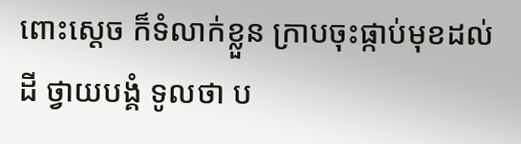ពោះស្តេច ក៏ទំលាក់ខ្លួន ក្រាបចុះផ្កាប់មុខដល់ដី ថ្វាយបង្គំ ទូលថា ប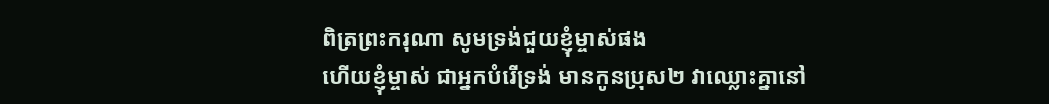ពិត្រព្រះករុណា សូមទ្រង់ជួយខ្ញុំម្ចាស់ផង
ហើយខ្ញុំម្ចាស់ ជាអ្នកបំរើទ្រង់ មានកូនប្រុស២ វាឈ្លោះគ្នានៅ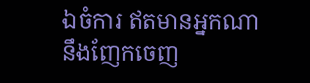ឯចំការ ឥតមានអ្នកណានឹងញែកចេញ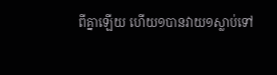ពីគ្នាឡើយ ហើយ១បានវាយ១ស្លាប់ទៅ